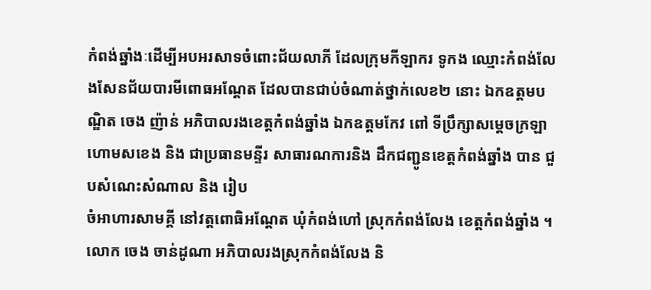កំពង់ឆ្នាំងៈដើម្បីអបអរសាទចំពោះជ័យលាភី ដែលក្រុមកីឡាករ ទូកង ឈ្មោះកំពង់លែងសែនជ័យបារមីពោធអណ្តែត ដែលបានជាប់ចំណាត់ថ្នាក់លេខ២ នោះ ឯកឧត្តមបណ្ឌិត ចេង ញ៉ាន់ អភិបាលរងខេត្តកំពង់ឆ្នាំង ឯកឧត្តមកែវ ពៅ ទីប្រឹក្សាសម្តេចក្រឡាហោមសខេង និង ជាប្រធានមន្ទីរ សាធារណការនិង ដឹកជញ្ជូនខេត្តកំពង់ឆ្នាំង បាន ជួបសំណេះសំណាល និង រៀប
ចំអាហារសាមគ្គី នៅវត្តពោធិអណ្តែត ឃុំកំពង់ហៅ ស្រុកកំពង់លែង ខេត្តកំពង់ឆ្នាំង ។
លោក ចេង ចាន់ដូណា អភិបាលរងស្រុកកំពង់លែង និ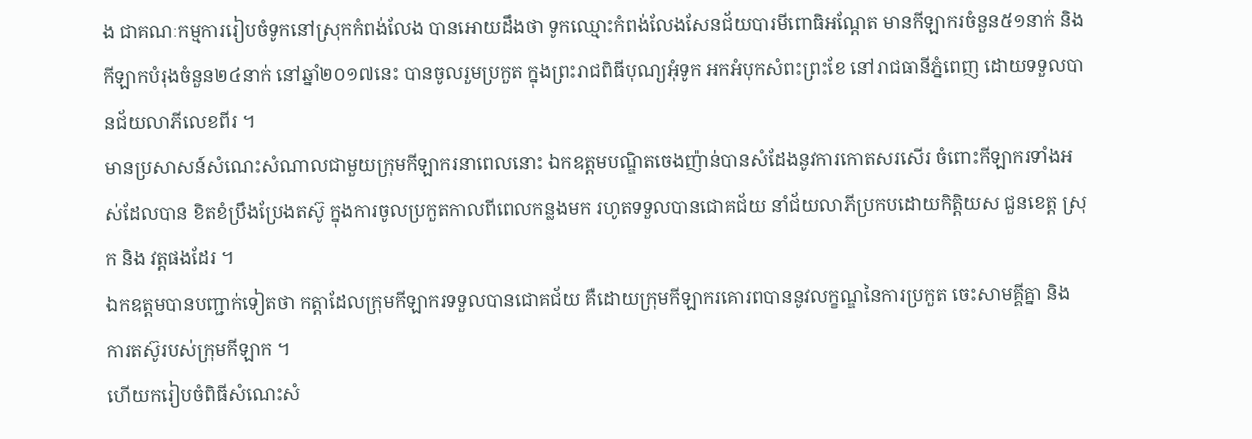ង ជាគណៈកម្មការរៀបចំទូកនៅស្រុកកំពង់លែង បានអោយដឹងថា ទូកឈ្មោះកំពង់លែងសែនជ័យបារមីពោធិអណ្តែត មានកីឡាករចំនួន៥១នាក់ និង កីឡាកបំរុងចំនួន២៤នាក់ នៅឆ្នាំ២០១៧នេះ បានចូលរួមប្រកួត ក្នុងព្រះរាជពិធីបុណ្យអុំទូក អកអំបុកសំពះព្រះខែ នៅរាជធានីភ្នំពេញ ដោយទទួលបានជ័យលាភីលេខពីរ ។
មានប្រសាសន៍សំណេះសំណាលជាមួយក្រុមកីឡាករនាពេលនោះ ឯកឧត្តមបណ្ឌិតចេងញ៉ាន់បានសំដែងនូវការកោតសរសើរ ចំពោះកីឡាករទាំងអស់ដែលបាន ខិតខំប្រឹងប្រែងតស៊ូ ក្នុងការចូលប្រកួតកាលពីពេលកន្លងមក រហូតទទួលបានជោគជ័យ នាំជ័យលាភីប្រកបដោយកិត្តិយស ជួនខេត្ត ស្រុក និង វត្តផងដែរ ។
ឯកឧត្តមបានបញ្ជាក់ទៀតថា កត្តាដែលក្រុមកីឡាករទទួលបានជោគជ័យ គឺដោយក្រុមកីឡាករគោរពបាននូវលក្ខណ្ឌនៃការប្រកួត ចេះសាមគ្គីគ្នា និង ការតស៊ូរបស់ក្រុមកីឡាក ។
ហើយករៀបចំពិធីសំណេះសំ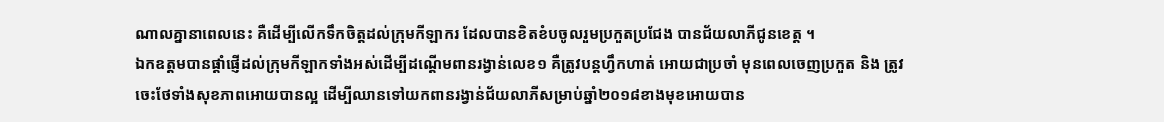ណាលគ្នានាពេលនេះ គឺដើម្បីលើកទឹកចិត្តដល់ក្រុមកីឡាករ ដែលបានខិតខំបចូលរួមប្រកួតប្រជែង បានជ័យលាភីជូនខេត្ត ។
ឯកឧត្តមបានផ្តាំផ្ញើដល់ក្រុមកីឡាកទាំងអស់ដើម្បីដណ្តើមពានរង្វាន់លេខ១ គឺត្រូវបន្តហ្វឹកហាត់ អោយជាប្រចាំ មុនពេលចេញប្រកួត និង ត្រូវចេះថែទាំងសុខភាពអោយបានល្អ ដើម្បីឈានទៅយកពានរង្វាន់ជ័យលាភីសម្រាប់ឆ្នាំ២០១៨ខាងមុខអោយបាន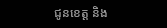ជូនខេត្ត និង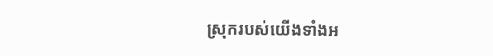ស្រុករបស់យើងទាំងអ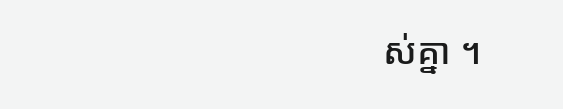ស់គ្នា ។